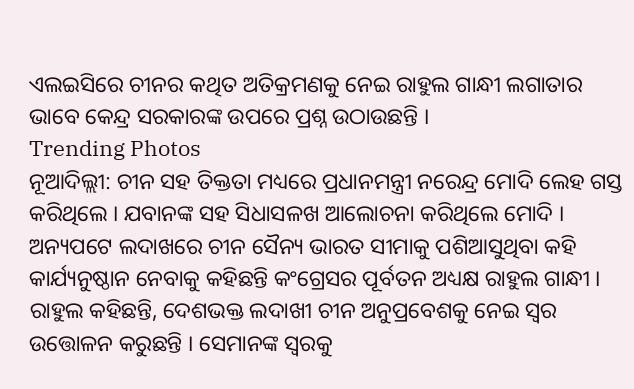ଏଲଇସିରେ ଚୀନର କଥିତ ଅତିକ୍ରମଣକୁ ନେଇ ରାହୁଲ ଗାନ୍ଧୀ ଲଗାତାର ଭାବେ କେନ୍ଦ୍ର ସରକାରଙ୍କ ଉପରେ ପ୍ରଶ୍ନ ଉଠାଉଛନ୍ତି ।
Trending Photos
ନୂଆଦିଲ୍ଲୀ: ଚୀନ ସହ ତିକ୍ତତା ମଧ୍ୟରେ ପ୍ରଧାନମନ୍ତ୍ରୀ ନରେନ୍ଦ୍ର ମୋଦି ଲେହ ଗସ୍ତ କରିଥିଲେ । ଯବାନଙ୍କ ସହ ସିଧାସଳଖ ଆଲୋଚନା କରିଥିଲେ ମୋଦି । ଅନ୍ୟପଟେ ଲଦାଖରେ ଚୀନ ସୈନ୍ୟ ଭାରତ ସୀମାକୁ ପଶିଆସୁଥିବା କହି କାର୍ଯ୍ୟନୁଷ୍ଠାନ ନେବାକୁ କହିଛନ୍ତି କଂଗ୍ରେସର ପୂର୍ବତନ ଅଧ୍ୟକ୍ଷ ରାହୁଲ ଗାନ୍ଧୀ । ରାହୁଲ କହିଛନ୍ତି, ଦେଶଭକ୍ତ ଲଦାଖୀ ଚୀନ ଅନୁପ୍ରବେଶକୁ ନେଇ ସ୍ୱର ଉତ୍ତୋଳନ କରୁଛନ୍ତି । ସେମାନଙ୍କ ସ୍ୱରକୁ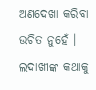ଅଣଦେଖା କରିବା ଉଚିତ ନୁହେଁ । ଲଦାଖୀଙ୍କ କଥାକୁ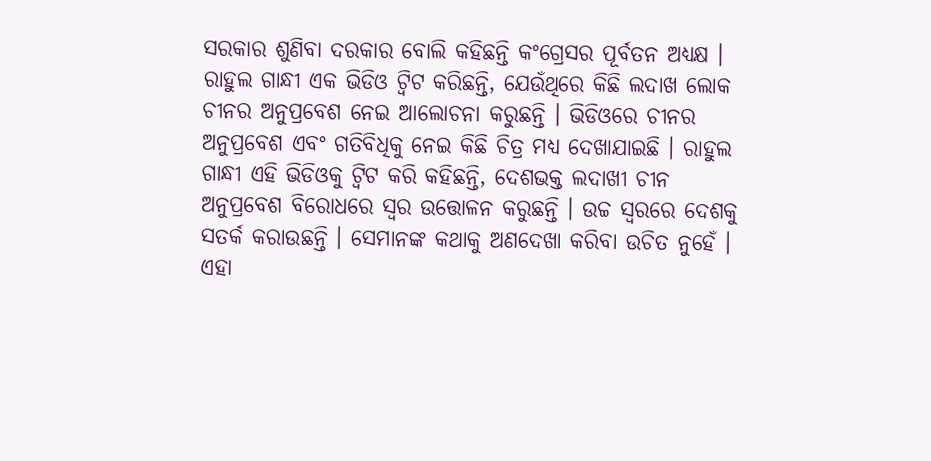ସରକାର ଶୁଣିବା ଦରକାର ବୋଲି କହିଛନ୍ତି କଂଗ୍ରେସର ପୂର୍ବତନ ଅଧ୍ୟକ୍ଷ ।
ରାହୁଲ ଗାନ୍ଧୀ ଏକ ଭିଡିଓ ଟ୍ୱିଟ କରିଛନ୍ତି, ଯେଉଁଥିରେ କିଛି ଲଦାଖ ଲୋକ ଚୀନର ଅନୁପ୍ରବେଶ ନେଇ ଆଲୋଚନା କରୁଛନ୍ତି । ଭିଡିଓରେ ଚୀନର ଅନୁପ୍ରବେଶ ଏବଂ ଗତିବିଧିକୁ ନେଇ କିଛି ଚିତ୍ର ମଧ୍ୟ ଦେଖାଯାଇଛି । ରାହୁଲ ଗାନ୍ଧୀ ଏହି ଭିଡିଓକୁ ଟ୍ୱିଟ କରି କହିଛନ୍ତି, ଦେଶଭକ୍ତ ଲଦାଖୀ ଚୀନ ଅନୁପ୍ରବେଶ ବିରୋଧରେ ସ୍ୱର ଉତ୍ତୋଳନ କରୁଛନ୍ତି । ଉଚ୍ଚ ସ୍ୱରରେ ଦେଶକୁ ସତର୍କ କରାଉଛନ୍ତି । ସେମାନଙ୍କ କଥାକୁ ଅଣଦେଖା କରିବା ଉଚିତ ନୁହେଁ । ଏହା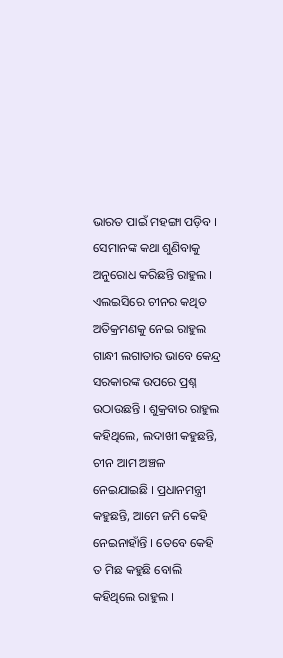ଭାରତ ପାଇଁ ମହଙ୍ଗା ପଡ଼ିବ । ସେମାନଙ୍କ କଥା ଶୁଣିବାକୁ ଅନୁରୋଧ କରିଛନ୍ତି ରାହୁଲ ।
ଏଲଇସିରେ ଚୀନର କଥିତ ଅତିକ୍ରମଣକୁ ନେଇ ରାହୁଲ ଗାନ୍ଧୀ ଲଗାତାର ଭାବେ କେନ୍ଦ୍ର ସରକାରଙ୍କ ଉପରେ ପ୍ରଶ୍ନ ଉଠାଉଛନ୍ତି । ଶୁକ୍ରବାର ରାହୁଲ କହିଥିଲେ, ଲଦାଖୀ କହୁଛନ୍ତି, ଚୀନ ଆମ ଅଞ୍ଚଳ ନେଇଯାଇଛି । ପ୍ରଧାନମନ୍ତ୍ରୀ କହୁଛନ୍ତି, ଆମେ ଜମି କେହି ନେଇନାହାଁନ୍ତି । ତେବେ କେହି ତ ମିଛ କହୁଛି ବୋଲି କହିଥିଲେ ରାହୁଲ ।